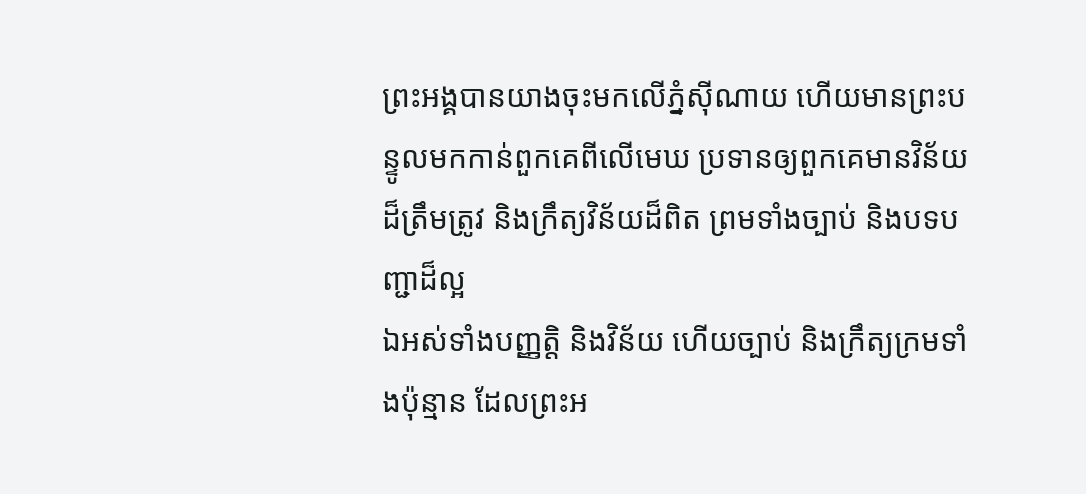ព្រះអង្គបានយាងចុះមកលើភ្នំស៊ីណាយ ហើយមានព្រះបន្ទូលមកកាន់ពួកគេពីលើមេឃ ប្រទានឲ្យពួកគេមានវិន័យដ៏ត្រឹមត្រូវ និងក្រឹត្យវិន័យដ៏ពិត ព្រមទាំងច្បាប់ និងបទបញ្ជាដ៏ល្អ
ឯអស់ទាំងបញ្ញត្តិ និងវិន័យ ហើយច្បាប់ និងក្រឹត្យក្រមទាំងប៉ុន្មាន ដែលព្រះអ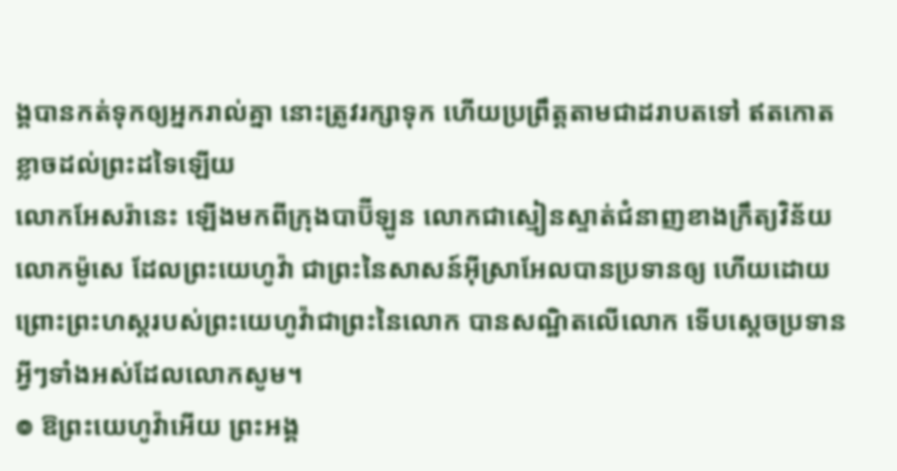ង្គបានកត់ទុកឲ្យអ្នករាល់គ្នា នោះត្រូវរក្សាទុក ហើយប្រព្រឹត្តតាមជាដរាបតទៅ ឥតកោតខ្លាចដល់ព្រះដទៃឡើយ
លោកអែសរ៉ានេះ ឡើងមកពីក្រុងបាប៊ីឡូន លោកជាស្មៀនស្ទាត់ជំនាញខាងក្រឹត្យវិន័យលោកម៉ូសេ ដែលព្រះយេហូវ៉ា ជាព្រះនៃសាសន៍អ៊ីស្រាអែលបានប្រទានឲ្យ ហើយដោយព្រោះព្រះហស្តរបស់ព្រះយេហូវ៉ាជាព្រះនៃលោក បានសណ្ឋិតលើលោក ទើបស្ដេចប្រទានអ្វីៗទាំងអស់ដែលលោកសូម។
៙ ឱព្រះយេហូវ៉ាអើយ ព្រះអង្គ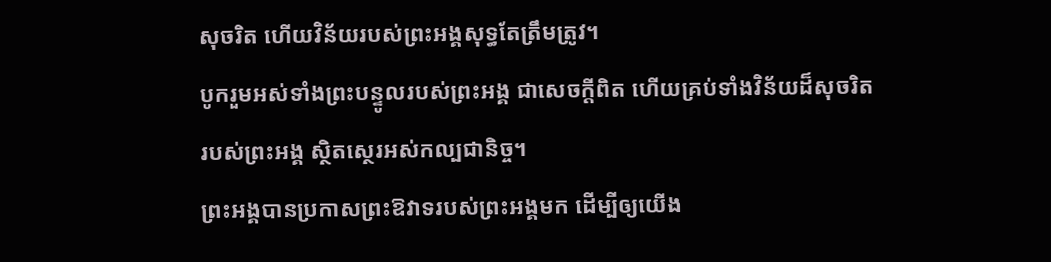សុចរិត ហើយវិន័យរបស់ព្រះអង្គសុទ្ធតែត្រឹមត្រូវ។
បូករួមអស់ទាំងព្រះបន្ទូលរបស់ព្រះអង្គ ជាសេចក្ដីពិត ហើយគ្រប់ទាំងវិន័យដ៏សុចរិតរបស់ព្រះអង្គ ស្ថិតស្ថេរអស់កល្បជានិច្ច។
ព្រះអង្គបានប្រកាសព្រះឱវាទរបស់ព្រះអង្គមក ដើម្បីឲ្យយើង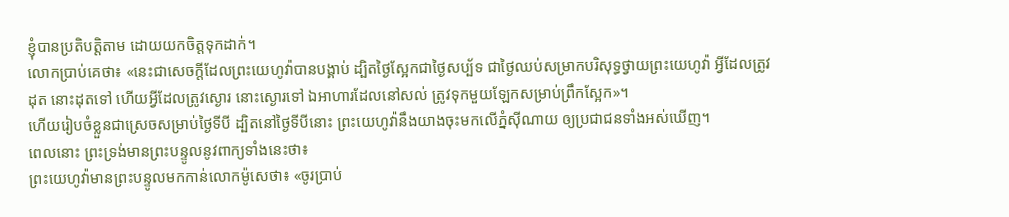ខ្ញុំបានប្រតិបត្តិតាម ដោយយកចិត្តទុកដាក់។
លោកប្រាប់គេថា៖ «នេះជាសេចក្ដីដែលព្រះយេហូវ៉ាបានបង្គាប់ ដ្បិតថ្ងៃស្អែកជាថ្ងៃសប្ប័ទ ជាថ្ងៃឈប់សម្រាកបរិសុទ្ធថ្វាយព្រះយេហូវ៉ា អ្វីដែលត្រូវដុត នោះដុតទៅ ហើយអ្វីដែលត្រូវស្ងោរ នោះស្ងោរទៅ ឯអាហារដែលនៅសល់ ត្រូវទុកមួយឡែកសម្រាប់ព្រឹកស្អែក»។
ហើយរៀបចំខ្លួនជាស្រេចសម្រាប់ថ្ងៃទីបី ដ្បិតនៅថ្ងៃទីបីនោះ ព្រះយេហូវ៉ានឹងយាងចុះមកលើភ្នំស៊ីណាយ ឲ្យប្រជាជនទាំងអស់ឃើញ។
ពេលនោះ ព្រះទ្រង់មានព្រះបន្ទូលនូវពាក្យទាំងនេះថា៖
ព្រះយេហូវ៉ាមានព្រះបន្ទូលមកកាន់លោកម៉ូសេថា៖ «ចូរប្រាប់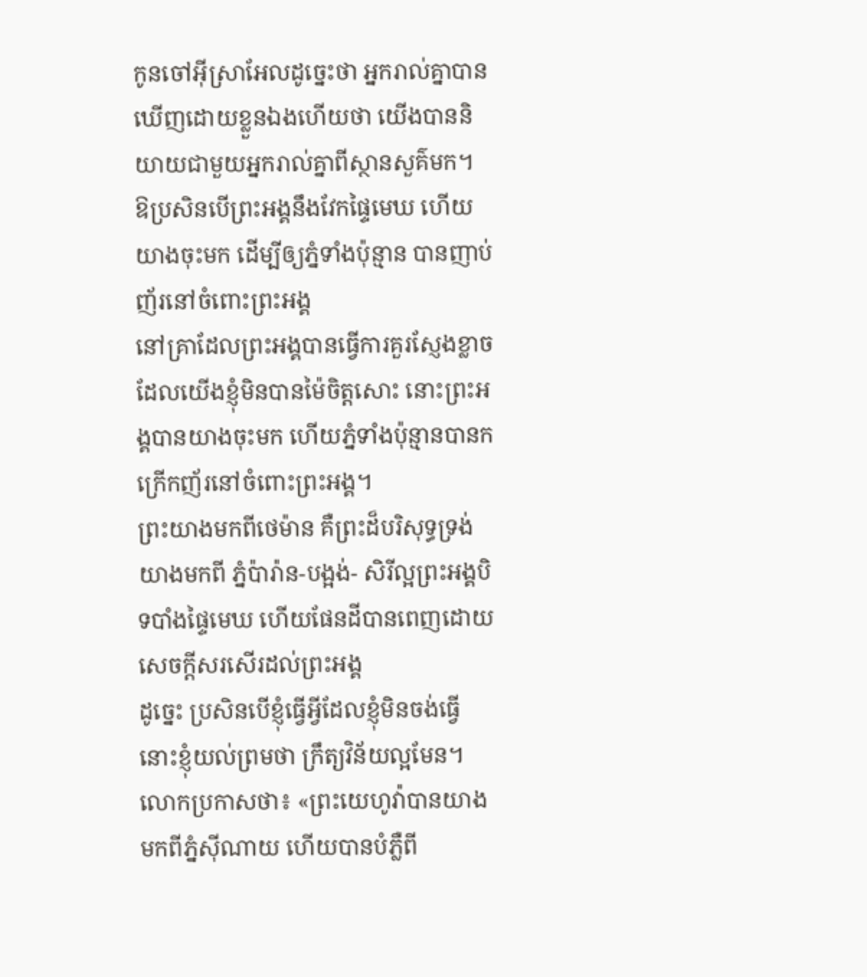កូនចៅអ៊ីស្រាអែលដូច្នេះថា អ្នករាល់គ្នាបានឃើញដោយខ្លួនឯងហើយថា យើងបាននិយាយជាមួយអ្នករាល់គ្នាពីស្ថានសួគ៌មក។
ឱប្រសិនបើព្រះអង្គនឹងវែកផ្ទៃមេឃ ហើយយាងចុះមក ដើម្បីឲ្យភ្នំទាំងប៉ុន្មាន បានញាប់ញ័រនៅចំពោះព្រះអង្គ
នៅគ្រាដែលព្រះអង្គបានធ្វើការគួរស្ញែងខ្លាច ដែលយើងខ្ញុំមិនបានម៉ៃចិត្តសោះ នោះព្រះអង្គបានយាងចុះមក ហើយភ្នំទាំងប៉ុន្មានបានកក្រើកញ័រនៅចំពោះព្រះអង្គ។
ព្រះយាងមកពីថេម៉ាន គឺព្រះដ៏បរិសុទ្ធទ្រង់យាងមកពី ភ្នំប៉ារ៉ាន-បង្អង់- សិរីល្អព្រះអង្គបិទបាំងផ្ទៃមេឃ ហើយផែនដីបានពេញដោយសេចក្ដីសរសើរដល់ព្រះអង្គ
ដូច្នេះ ប្រសិនបើខ្ញុំធ្វើអ្វីដែលខ្ញុំមិនចង់ធ្វើ នោះខ្ញុំយល់ព្រមថា ក្រឹត្យវិន័យល្អមែន។
លោកប្រកាសថា៖ «ព្រះយេហូវ៉ាបានយាងមកពីភ្នំស៊ីណាយ ហើយបានបំភ្លឺពី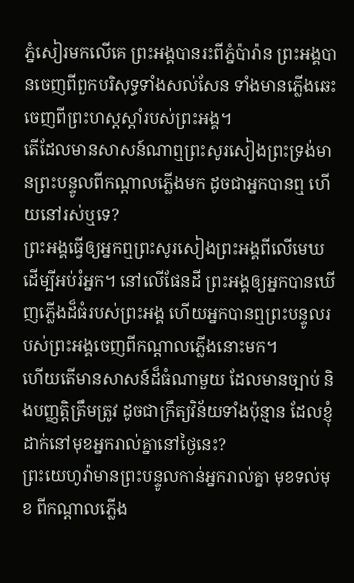ភ្នំសៀរមកលើគេ ព្រះអង្គបានរះពីភ្នំប៉ារ៉ាន ព្រះអង្គបានចេញពីពួកបរិសុទ្ធទាំងសល់សែន ទាំងមានភ្លើងឆេះចេញពីព្រះហស្តស្ដាំរបស់ព្រះអង្គ។
តើដែលមានសាសន៍ណាឮព្រះសូរសៀងព្រះទ្រង់មានព្រះបន្ទូលពីកណ្ដាលភ្លើងមក ដូចជាអ្នកបានឮ ហើយនៅរស់ឬទេ?
ព្រះអង្គធ្វើឲ្យអ្នកឮព្រះសូរសៀងព្រះអង្គពីលើមេឃ ដើម្បីអប់រំអ្នក។ នៅលើផែនដី ព្រះអង្គឲ្យអ្នកបានឃើញភ្លើងដ៏ធំរបស់ព្រះអង្គ ហើយអ្នកបានឮព្រះបន្ទូលរបស់ព្រះអង្គចេញពីកណ្ដាលភ្លើងនោះមក។
ហើយតើមានសាសន៍ដ៏ធំណាមួយ ដែលមានច្បាប់ និងបញ្ញត្តិត្រឹមត្រូវ ដូចជាក្រឹត្យវិន័យទាំងប៉ុន្មាន ដែលខ្ញុំដាក់នៅមុខអ្នករាល់គ្នានៅថ្ងៃនេះ?
ព្រះយេហូវ៉ាមានព្រះបន្ទូលកាន់អ្នករាល់គ្នា មុខទល់មុខ ពីកណ្ដាលភ្លើង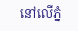នៅលើភ្នំ